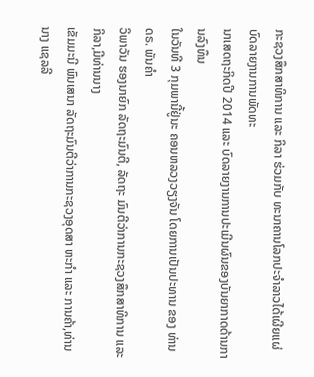ກະຊວງສຶກສາທິການ ແລະ ກິລາ ຮ່ວມກັບ ທະນາຄານໂລກປະຈຳລາວໄດ້ເຜີຍແຜ່ບົດລາຍງານການພັດທະ
ນາເສດຖະກິດປີ 2014 ແລະ ບົດລາຍງານການປະເມີນຜົນຂອງບັນຍາກາດດ້ານການລົງທຶນ
ໃນວັນທີ 3 ກຸມພານີ້ຢູ່ນະ ຄອນຫລວງວຽງຈັນ ໂດຍການເປັນປະທານ ຂອງ ທ່ານ ດຣ. ພັນຄຳ
ວິພາວັນ ຮອງນາຍົກ ລັດຖະມົນຕີ, ລັດຖະ ມົນຕີວ່າການກະຊວງສຶກສາທິການ ແລະ ກິລາ,ມີທ່ານນາງ
ເຂັມມະນີ ພົນເສນາ ລັດຖະມົນຕີວ່າການກະຊວງອຸດສາ ຫະກຳ ແລະ ການຄ້າ,ທ່ານນາງ ແຊລລີ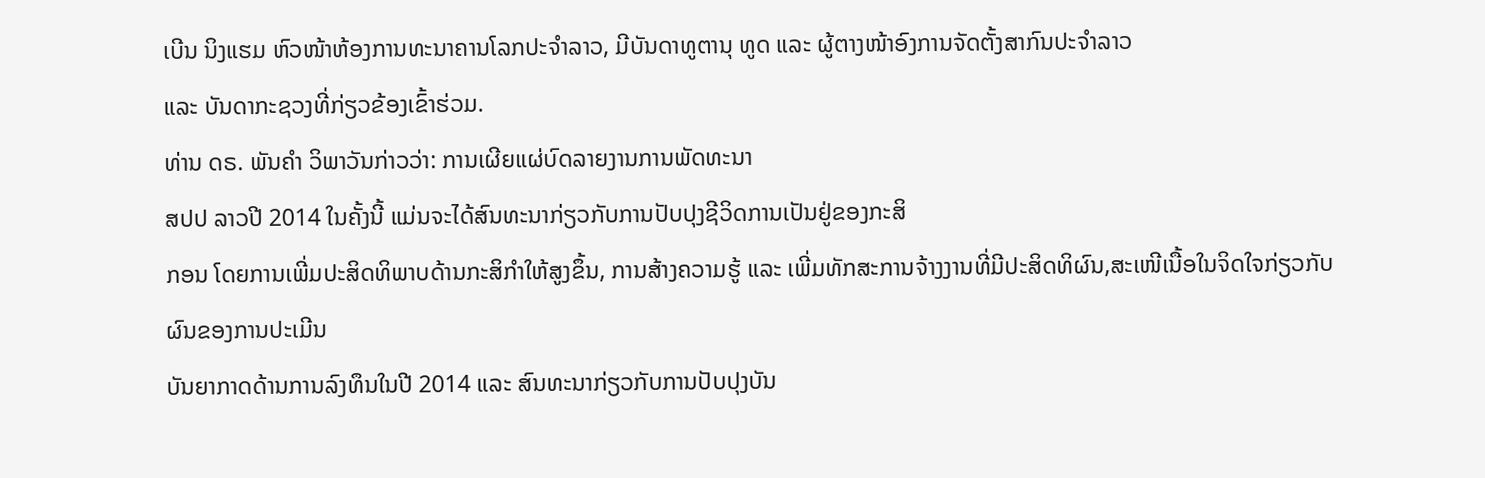ເບີນ ນິງແຮມ ຫົວໜ້າຫ້ອງການທະນາຄານໂລກປະຈຳລາວ, ມີບັນດາທູຕານຸ ທູດ ແລະ ຜູ້ຕາງໜ້າອົງການຈັດຕັ້ງສາກົນປະຈຳລາວ
ແລະ ບັນດາກະຊວງທີ່ກ່ຽວຂ້ອງເຂົ້າຮ່ວມ.
ທ່ານ ດຣ. ພັນຄຳ ວິພາວັນກ່າວວ່າ: ການເຜີຍແຜ່ບົດລາຍງານການພັດທະນາ
ສປປ ລາວປີ 2014 ໃນຄັ້ງນີ້ ແມ່ນຈະໄດ້ສົນທະນາກ່ຽວກັບການປັບປຸງຊີວິດການເປັນຢູ່ຂອງກະສິ
ກອນ ໂດຍການເພີ່ມປະສິດທິພາບດ້ານກະສິກຳໃຫ້ສູງຂຶ້ນ, ການສ້າງຄວາມຮູ້ ແລະ ເພີ່ມທັກສະການຈ້າງງານທີ່ມີປະສິດທິຜົນ,ສະເໜີເນື້ອໃນຈິດໃຈກ່ຽວກັບ
ຜົນຂອງການປະເມີນ
ບັນຍາກາດດ້ານການລົງທຶນໃນປີ 2014 ແລະ ສົນທະນາກ່ຽວກັບການປັບປຸງບັນ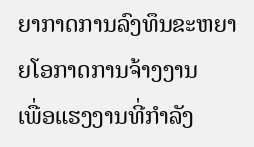ຍາກາດການລົງທຶນຂະຫຍາຍໂອກາດການຈ້າງງານ
ເພື່ອແຮງງານທີ່ກຳລັງ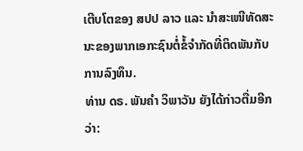ເຕີບໂຕຂອງ ສປປ ລາວ ແລະ ນຳສະເໜີທັດສະນະຂອງພາກເອກະຊົນຕໍ່ຂໍ້ຈຳກັດທີ່ຕິດພັນກັບການລົງທຶນ.
ທ່ານ ດຣ. ພັນຄຳ ວິພາວັນ ຍັງໄດ້ກ່າວຕື່ມອີກວ່າ: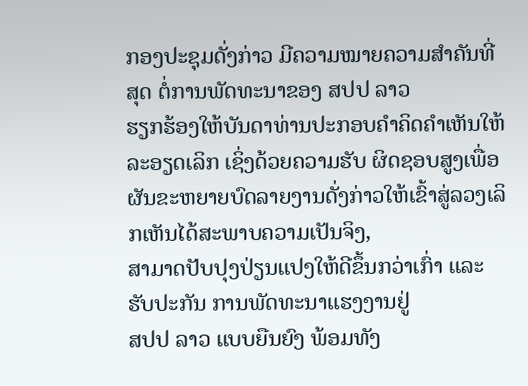ກອງປະຊຸມດັ່ງກ່າວ ມີຄວາມໝາຍຄວາມສຳຄັນທີ່ສຸດ ຕໍ່ການພັດທະນາຂອງ ສປປ ລາວ
ຮຽກຮ້ອງໃຫ້ບັນດາທ່ານປະກອບຄຳຄິດຄຳເຫັນໃຫ້ລະອຽດເລິກ ເຊິ່ງດ້ວຍຄວາມຮັບ ຜິດຊອບສູງເພື່ອຜັນຂະຫຍາຍບົດລາຍງານດັ່ງກ່າວໃຫ້ເຂົ້າສູ່ລວງເລິກເຫັນໄດ້ສະພາບຄວາມເປັນຈິງ,
ສາມາດປັບປຸງປ່ຽນແປງໃຫ້ດີຂຶ້ນກວ່າເກົ່າ ແລະ ຮັບປະກັນ ການພັດທະນາແຮງງານຢູ່
ສປປ ລາວ ແບບຍືນຍົງ ພ້ອມທັງ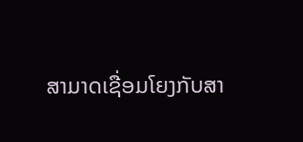ສາມາດເຊື່ອມໂຍງກັບສາ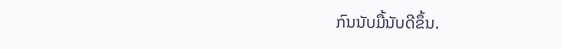ກົນນັບມື້ນັບດີຂຶ້ນ.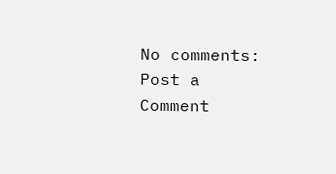No comments:
Post a Comment